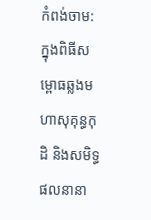កំពង់ចាម: ក្នុងពិធីសម្ពោធឆ្លងមហាសុគុន្ធកុដិ និងសមិទ្ធផលនានា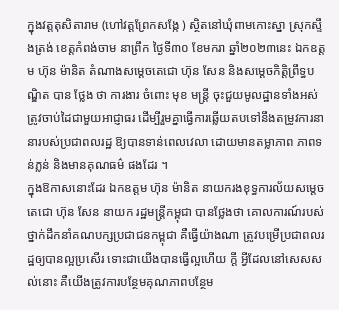ក្នុងវត្តតុសិតារាម (ហៅវត្តព្រែកសង្កែ ) ស្ថិតនៅឃុំពាមកោះស្នា ស្រុកស្ទឹងត្រង់ ខេត្តកំពង់ចាម នាព្រឹក ថ្ងៃទី៣០ ខែមករា ឆ្នាំ២០២៣នេះ ឯកឧត្តម ហ៊ុន ម៉ានិត តំណាងសម្តេចតេជោ ហ៊ុន សែន និងសម្តេចកិត្តិព្រឹទ្ធបណ្ឌិត បាន ថ្លែង ថា ការងារ ចំពោះ មុខ មន្ត្រី ចុះជួយមូលដ្ឋានទាំងអស់ ត្រូវចាប់ដៃជាមួយអាជ្ញាធរ ដើម្បីរួមគ្នាធ្វើការឆ្លើយតបទៅនឹងតម្រូវការនានារបស់ប្រជាពលរដ្ឋ ឱ្យបានទាន់ពេលវេលា ដោយមានតម្លាភាព ភាពទន់ភ្លន់ និងមានគុណធម៌ ផងដែរ ។
ក្នុងឱកាសនោះដែរ ឯកឧត្តម ហ៊ុន ម៉ានិត នាយករងខុទ្ធការល័យសម្តេចតេជោ ហ៊ុន សែន នាយក រដ្ឋមន្ត្រីកម្ពុជា បានថ្លែងថា គោលការណ៍របស់ថ្នាក់ដឹកនាំគណបក្សប្រជាជនកម្ពុជា គឺធ្វើយ៉ាងណា ត្រូវបម្រើប្រជាពលរដ្ឋឲ្យបានល្អប្រសើរ ទោះជាយេីងបានធ្វើល្អហើយ ក្តី អ្វីដែលនៅសេសសល់នោះ គឺយើងត្រូវការបន្ថែមគុណភាពបន្ថែម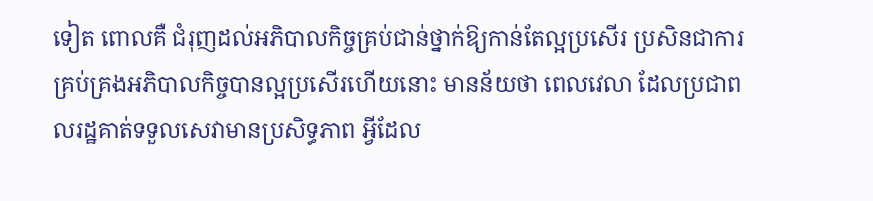ទៀត ពោលគឺ ជំរុញដល់អភិបាលកិច្ចគ្រប់ជាន់ថ្នាក់ឱ្យកាន់តែល្អប្រសើរ ប្រសិនជាការគ្រប់គ្រងអភិបាលកិច្ចបានល្អប្រសើរហេីយនោះ មានន័យថា ពេលវេលា ដែលប្រជាពលរដ្ឋគាត់ទទួលសេវាមានប្រសិទ្ធភាព អ្វីដែល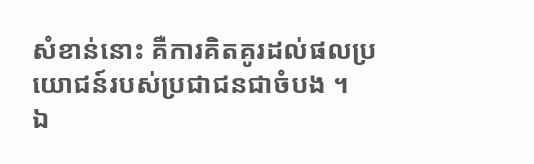សំខាន់នោះ គឺការគិតគូរដល់ផលប្រយោជន៍របស់ប្រជាជនជាចំបង ។
ឯ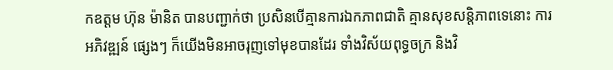កឧត្តម ហ៊ុន ម៉ានិត បានបញ្ជាក់ថា ប្រសិនបើគ្មានការឯកភាពជាតិ គ្មានសុខសន្តិភាពទេនោះ ការ អភិវឌ្ឍន៍ ផ្សេងៗ ក៏យើងមិនអាចរុញទៅមុខបានដែរ ទាំងវិស័យពុទ្ធចក្រ និងវិ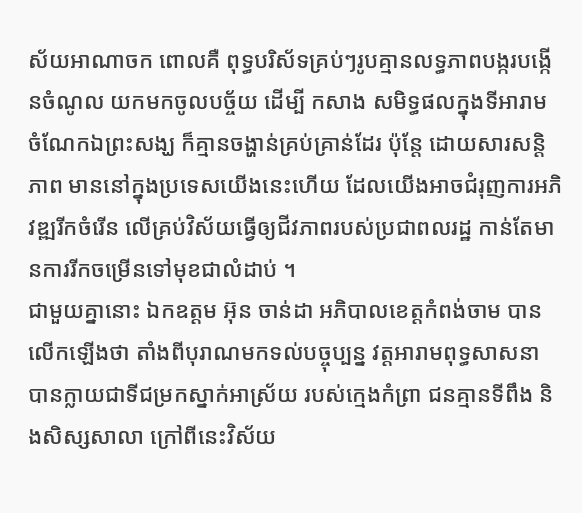ស័យអាណាចក ពោលគឺ ពុទ្ធបរិស័ទគ្រប់ៗរូបគ្មានលទ្ធភាពបង្ករបង្កើនចំណូល យកមកចូលបច្ច័យ ដើម្បី កសាង សមិទ្ធផលក្នុងទីអារាម ចំណែកឯព្រះសង្ឃ ក៏គ្មានចង្ហាន់គ្រប់គ្រាន់ដែរ ប៉ុន្តែ ដោយសារសន្តិភាព មាននៅក្នុងប្រទេសយើងនេះហើយ ដែលយើងអាចជំរុញការអភិវឌ្ឍរីកចំរើន លើគ្រប់វិស័យធ្វើឲ្យជីវភាពរបស់ប្រជាពលរដ្ឋ កាន់តែមានការរីកចម្រើនទៅមុខជាលំដាប់ ។
ជាមួយគ្នានោះ ឯកឧត្ដម អ៊ុន ចាន់ដា អភិបាលខេត្តកំពង់ចាម បានលើកឡើងថា តាំងពីបុរាណមកទល់បច្ចុប្បន្ន វត្តអារាមពុទ្ធសាសនា បានក្លាយជាទីជម្រកស្នាក់អាស្រ័យ របស់ក្មេងកំព្រា ជនគ្មានទីពឹង និងសិស្សសាលា ក្រៅពីនេះវិស័យ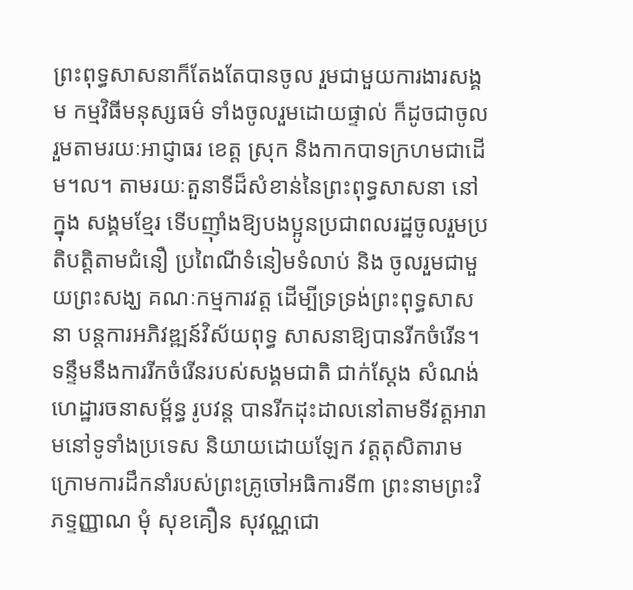ព្រះពុទ្ធសាសនាក៏តែងតែបានចូល រួមជាមួយការងារសង្គម កម្មវិធីមនុស្សធម៌ ទាំងចូលរួមដោយផ្ទាល់ ក៏ដូចជាចូលរួមតាមរយៈអាជ្ញាធរ ខេត្ត ស្រុក និងកាកបាទក្រហមជាដើម។ល។ តាមរយៈតួនាទីដ៏សំខាន់នៃព្រះពុទ្ធសាសនា នៅក្នុង សង្គមខ្មែរ ទើបញ៉ាំងឱ្យបងប្អូនប្រជាពលរដ្ឋចូលរួមប្រតិបត្តិតាមជំនឿ ប្រពៃណីទំនៀមទំលាប់ និង ចូលរួមជាមួយព្រះសង្ឃ គណៈកម្មការវត្ត ដើម្បីទ្រទ្រង់ព្រះពុទ្ធសាសនា បន្តការអភិវឌ្ឍន៍វិស័យពុទ្ធ សាសនាឱ្យបានរីកចំរើន។ ទន្ទឹមនឹងការរីកចំរើនរបស់សង្គមជាតិ ជាក់ស្តែង សំណង់ ហេដ្ឋារចនាសម្ព័ន្ធ រូបវន្ត បានរីកដុះដាលនៅតាមទីវត្តអារាមនៅទូទាំងប្រទេស និយាយដោយឡែក វត្តតុសិតារាម ក្រោមការដឹកនាំរបស់ព្រះគ្រូចៅអធិការទី៣ ព្រះនាមព្រះវិភទ្ទញ្ញាណ មុំ សុខគឿន សុវណ្ណជោ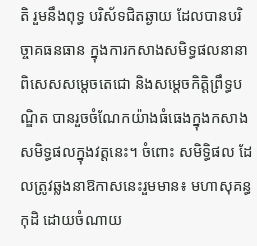តិ រួមនឹងពុទ្ធ បរិស័ទជិតឆ្ងាយ ដែលបានបរិច្ចាគធនធាន ក្នុងការកសាងសមិទ្ធផលនានា ពិសេសសម្តេចតេជោ និងសម្ដេចកិត្តិព្រឹទ្ធបណ្ឌិត បានរួចចំណែកយ៉ាងធំធេងក្នុងកសាងសមិទ្ធផលក្នុងវត្តនេះ។ ចំពោះ សមិទ្ធិផល ដែលត្រូវឆ្លងនាឱកាសនេះរួមមាន៖ មហាសុគន្ធកុដិ ដោយចំណាយ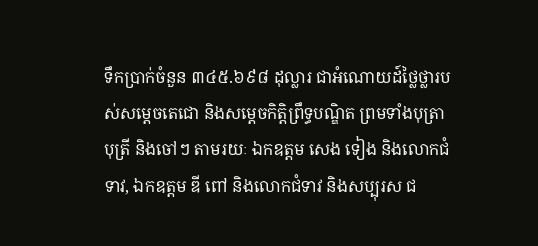ទឹកប្រាក់ចំនួន ៣៤៥.៦៩៨ ដុល្លារ ជាអំណោយដ៍ថ្លៃថ្លារបស់សម្ដេចតេជោ និងសម្ដេចកិត្តិព្រឹទ្ធបណ្ឌិត ព្រមទាំងបុត្រា បុត្រី និងចៅៗ តាមរយៈ ឯកឧត្តម សេង ទៀង និងលោកជំទាវ, ឯកឧត្ដម ឌី ពៅ និងលោកជំទាវ និងសប្បុរស ជ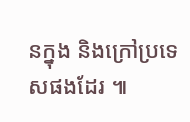នក្នុង និងក្រៅប្រទេសផងដែរ ៕